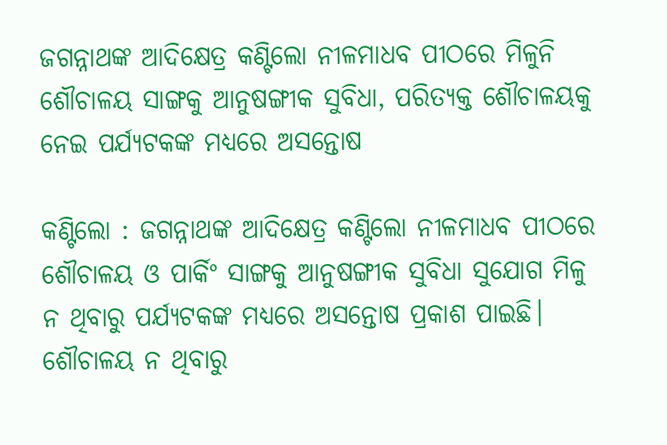ଜଗନ୍ନାଥଙ୍କ ଆଦିକ୍ଷେତ୍ର କଣ୍ଟିଲୋ ନୀଳମାଧବ ପୀଠରେ ମିଳୁନି ଶୌଚାଳୟ ସାଙ୍ଗକୁ ଆନୁଷଙ୍ଗୀକ ସୁବିଧା, ପରିତ୍ୟକ୍ତ ଶୌଚାଳୟକୁ ନେଇ ପର୍ଯ୍ୟଟକଙ୍କ ମଧ୍ୟରେ ଅସନ୍ତୋଷ

କଣ୍ଟିଲୋ : ଜଗନ୍ନାଥଙ୍କ ଆଦିକ୍ଷେତ୍ର କଣ୍ଟିଲୋ ନୀଳମାଧବ ପୀଠରେ ଶୌଚାଳୟ ଓ ପାର୍କିଂ ସାଙ୍ଗକୁ ଆନୁଷଙ୍ଗୀକ ସୁବିଧା ସୁଯୋଗ ମିଳୁ ନ ଥିବାରୁ ପର୍ଯ୍ୟଟକଙ୍କ ମଧ୍ୟରେ ଅସନ୍ତୋଷ ପ୍ରକାଶ ପାଇଛି। ଶୌଚାଳୟ ନ ଥିବାରୁ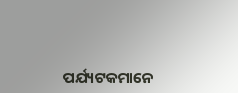ପର୍ଯ୍ୟଟକମାନେ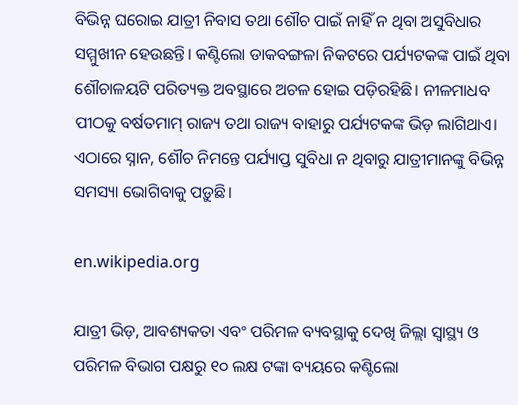ବିଭିନ୍ନ ଘରୋଇ ଯାତ୍ରୀ ନିବାସ ତଥା ଶୌଚ ପାଇଁ ନାହିଁ ନ ଥିବା ଅସୁବିଧାର ସମ୍ମୁଖୀନ ହେଉଛନ୍ତି। କଣ୍ଟିଲୋ ଡାକବଙ୍ଗଳା ନିକଟରେ ପର୍ଯ୍ୟଟକଙ୍କ ପାଇଁ ଥିବା ଶୌଚାଳୟଟି ପରିତ୍ୟକ୍ତ ଅବସ୍ଥାରେ ଅଚଳ ହୋଇ ପଡ଼ିରହିଛି। ନୀଳମାଧବ ପୀଠକୁ ବର୍ଷତମାମ୍‌ ରାଜ୍ୟ ତଥା ରାଜ୍ୟ ବାହାରୁ ପର୍ଯ୍ୟଟକଙ୍କ ଭିଡ଼ ଲାଗିଥାଏ। ଏଠାରେ ସ୍ନାନ, ଶୌଚ ନିମନ୍ତେ ପର୍ଯ୍ୟାପ୍ତ ସୁବିଧା ନ ଥିବାରୁ ଯାତ୍ରୀମାନଙ୍କୁ ବିଭିନ୍ନ ସମସ୍ୟା ଭୋଗିବାକୁ ପଡ଼ୁଛି।

en.wikipedia.org

ଯାତ୍ରୀ ଭିଡ଼, ଆବଶ୍ୟକତା ଏବଂ ପରିମଳ ବ୍ୟବସ୍ଥାକୁ ଦେଖି ଜିଲ୍ଲା ସ୍ବାସ୍ଥ୍ୟ ଓ ପରିମଳ ବିଭାଗ ପକ୍ଷରୁ ୧୦ ଲକ୍ଷ ଟଙ୍କା ବ୍ୟୟରେ କଣ୍ଟିଲୋ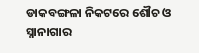ଡାକବଙ୍ଗଳା ନିକଟରେ ଶୌଚ ଓ ସ୍ନାନାଗାର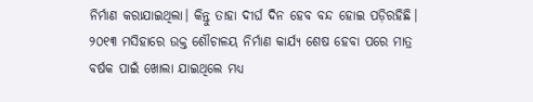ନିର୍ମାଣ କରାଯାଇଥିଲା। କିନ୍ତୁ ତାହା ଦୀର୍ଘ ଦିନ ହେବ ବନ୍ଦ ହୋଇ ପଡ଼ିରହିଛି। ୨୦୧୩ ମସିହାରେ ଉକ୍ତ ଶୌଚାଳୟ ନିର୍ମାଣ କାର୍ଯ୍ୟ ଶେଷ ହେବା ପରେ ମାତ୍ର ବର୍ଷକ ପାଇଁ ଖୋଲା ଯାଇଥିଲେ ମଧ୍ୟ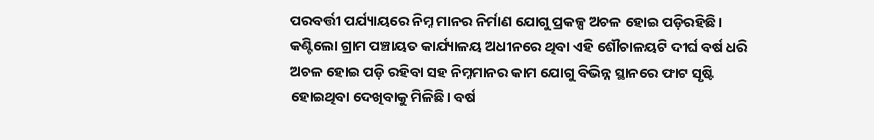ପରବର୍ତ୍ତୀ ପର୍ଯ୍ୟାୟରେ ନିମ୍ନ ମାନର ନିର୍ମାଣ ଯୋଗୁ ପ୍ରକଳ୍ପ ଅଚଳ ହୋଇ ପଡ଼ିରହିଛି। କଣ୍ଟିଲୋ ଗ୍ରାମ ପଞ୍ଚାୟତ କାର୍ଯ୍ୟାଳୟ ଅଧୀନରେ ଥିବା ଏହି ଶୌଚାଳୟଟି ଦୀର୍ଘ ବର୍ଷ ଧରି ଅଚଳ ହୋଇ ପଡ଼ି ରହିବା ସହ ନିମ୍ନମାନର କାମ ଯୋଗୁ ବିଭିନ୍ନ ସ୍ଥାନରେ ଫାଟ ସୃଷ୍ଟି ହୋଇଥିବା ଦେଖିବାକୁ ମିଳିଛି। ବର୍ଷ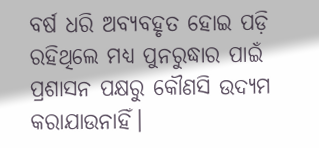ବର୍ଷ ଧରି ଅବ୍ୟବହୃତ ହୋଇ ପଡ଼ି ରହିଥିଲେ ମଧ୍ୟ ପୁନରୁଦ୍ଧାର ପାଇଁ ପ୍ରଶାସନ ପକ୍ଷରୁ କୌଣସି ଉଦ୍ୟମ କରାଯାଉନାହିଁ।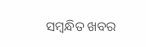ସମ୍ବନ୍ଧିତ ଖବର